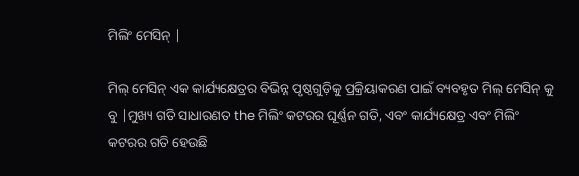ମିଲିଂ ମେସିନ୍ |

ମିଲ୍ ମେସିନ୍ ଏକ କାର୍ଯ୍ୟକ୍ଷେତ୍ରର ବିଭିନ୍ନ ପୃଷ୍ଠଗୁଡ଼ିକୁ ପ୍ରକ୍ରିୟାକରଣ ପାଇଁ ବ୍ୟବହୃତ ମିଲ୍ ମେସିନ୍ କୁ ବୁ |ମୁଖ୍ୟ ଗତି ସାଧାରଣତ the ମିଲିଂ କଟରର ଘୂର୍ଣ୍ଣନ ଗତି, ଏବଂ କାର୍ଯ୍ୟକ୍ଷେତ୍ର ଏବଂ ମିଲିଂ କଟରର ଗତି ହେଉଛି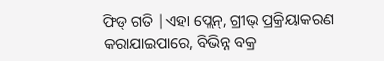ଫିଡ୍ ଗତି |ଏହା ପ୍ଲେନ୍, ଗ୍ରୀଭ୍ ପ୍ରକ୍ରିୟାକରଣ କରାଯାଇପାରେ, ବିଭିନ୍ନ ବକ୍ର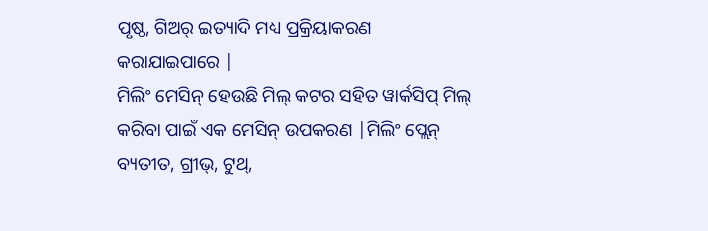ପୃଷ୍ଠ, ଗିଅର୍ ଇତ୍ୟାଦି ମଧ୍ୟ ପ୍ରକ୍ରିୟାକରଣ କରାଯାଇପାରେ |
ମିଲିଂ ମେସିନ୍ ହେଉଛି ମିଲ୍ କଟର ସହିତ ୱାର୍କସିପ୍ ମିଲ୍ କରିବା ପାଇଁ ଏକ ମେସିନ୍ ଉପକରଣ |ମିଲିଂ ପ୍ଲେନ୍ ବ୍ୟତୀତ, ଗ୍ରୀଭ୍, ଟୁଥ୍,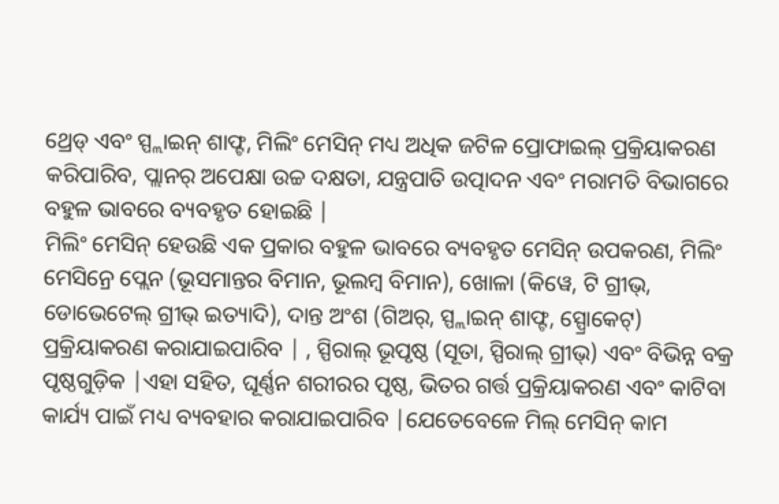ଥ୍ରେଡ୍ ଏବଂ ସ୍ପ୍ଲାଇନ୍ ଶାଫ୍ଟ, ମିଲିଂ ମେସିନ୍ ମଧ୍ୟ ଅଧିକ ଜଟିଳ ପ୍ରୋଫାଇଲ୍ ପ୍ରକ୍ରିୟାକରଣ କରିପାରିବ, ପ୍ଲାନର୍ ଅପେକ୍ଷା ଉଚ୍ଚ ଦକ୍ଷତା, ଯନ୍ତ୍ରପାତି ଉତ୍ପାଦନ ଏବଂ ମରାମତି ବିଭାଗରେ ବହୁଳ ଭାବରେ ବ୍ୟବହୃତ ହୋଇଛି |
ମିଲିଂ ମେସିନ୍ ହେଉଛି ଏକ ପ୍ରକାର ବହୁଳ ଭାବରେ ବ୍ୟବହୃତ ମେସିନ୍ ଉପକରଣ, ମିଲିଂ ମେସିନ୍ରେ ପ୍ଲେନ (ଭୂସମାନ୍ତର ବିମାନ, ଭୂଲମ୍ବ ବିମାନ), ଖୋଳା (କିୱେ, ଟି ଗ୍ରୀଭ୍, ଡୋଭେଟେଲ୍ ଗ୍ରୀଭ୍ ଇତ୍ୟାଦି), ଦାନ୍ତ ଅଂଶ (ଗିଅର୍, ସ୍ପ୍ଲାଇନ୍ ଶାଫ୍ଟ, ସ୍ପ୍ରୋକେଟ୍) ପ୍ରକ୍ରିୟାକରଣ କରାଯାଇପାରିବ | , ସ୍ପିରାଲ୍ ଭୂପୃଷ୍ଠ (ସୂତା, ସ୍ପିରାଲ୍ ଗ୍ରୀଭ୍) ଏବଂ ବିଭିନ୍ନ ବକ୍ର ପୃଷ୍ଠଗୁଡ଼ିକ |ଏହା ସହିତ, ଘୂର୍ଣ୍ଣନ ଶରୀରର ପୃଷ୍ଠ, ଭିତର ଗର୍ତ୍ତ ପ୍ରକ୍ରିୟାକରଣ ଏବଂ କାଟିବା କାର୍ଯ୍ୟ ପାଇଁ ମଧ୍ୟ ବ୍ୟବହାର କରାଯାଇପାରିବ |ଯେତେବେଳେ ମିଲ୍ ମେସିନ୍ କାମ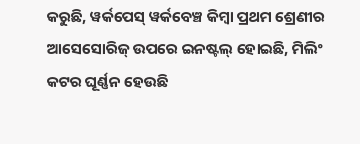କରୁଛି, ୱର୍କପେସ୍ ୱର୍କବେଞ୍ଚ କିମ୍ବା ପ୍ରଥମ ଶ୍ରେଣୀର ଆସେସୋରିଜ୍ ଉପରେ ଇନଷ୍ଟଲ୍ ହୋଇଛି, ମିଲିଂ କଟର ଘୂର୍ଣ୍ଣନ ହେଉଛି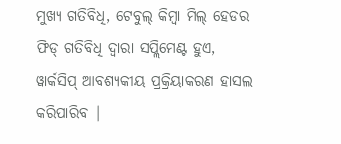ମୁଖ୍ୟ ଗତିବିଧି, ଟେବୁଲ୍ କିମ୍ବା ମିଲ୍ ହେଡର ଫିଡ୍ ଗତିବିଧି ଦ୍ୱାରା ସପ୍ଲିମେଣ୍ଟ ହୁଏ, ୱାର୍କସିପ୍ ଆବଶ୍ୟକୀୟ ପ୍ରକ୍ରିୟାକରଣ ହାସଲ କରିପାରିବ |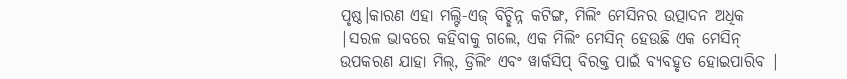ପୃଷ୍ଠ।କାରଣ ଏହା ମଲ୍ଟି-ଏଜ୍ ବିଚ୍ଛିନ୍ନ କଟିଙ୍ଗ, ମିଲିଂ ମେସିନର ଉତ୍ପାଦନ ଅଧିକ |ସରଳ ଭାବରେ କହିବାକୁ ଗଲେ, ଏକ ମିଲିଂ ମେସିନ୍ ହେଉଛି ଏକ ମେସିନ୍ ଉପକରଣ ଯାହା ମିଲ୍, ଡ୍ରିଲିଂ ଏବଂ ୱାର୍କସିପ୍ ବିରକ୍ତ ପାଇଁ ବ୍ୟବହୃତ ହୋଇପାରିବ |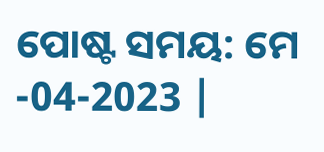ପୋଷ୍ଟ ସମୟ: ମେ -04-2023 |